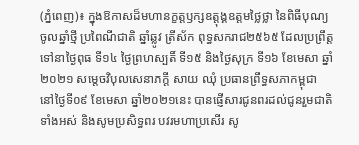(ភ្នំពេញ)៖ ក្នុងឱកាសដ៏មហានក្ខត្តឫក្សឧត្តុង្គឧត្តមថ្លៃថ្លា នៃពិធីបុណ្យចូលឆ្នាំថ្មី ប្រពៃណីជាតិ ឆ្នាំឆ្លូវ ត្រីស័ក ពុទ្ធសករាជ២៥៦៥ ដែលប្រព្រឹត្តទៅនាថ្ងៃពុធ ទី១៤ ថ្ងៃព្រហស្បតិ៍ ទី១៥ និងថ្ងៃសុក្រ ទី១៦ ខែមេសា ឆ្នាំ២០២១ សម្តេចវិបុលសេនាភក្តី សាយ ឈុំ ប្រធានព្រឹទ្ធសភាកម្ពុជា នៅថ្ងៃទី០៩ ខែមេសា ឆ្នាំ២០២១នេះ បានផ្ញើសារជូនពរដល់ជូនរួមជាតិទាំងអស់ និងសូមប្រសិទ្ធពរ បវរមហាប្រសើរ សូ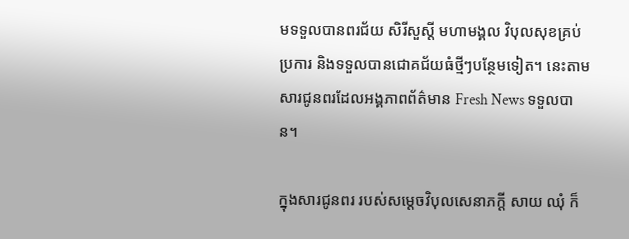មទទួលបានពរជ័យ សិរីសួស្ដី មហាមង្គល វិបុលសុខគ្រប់ប្រការ និងទទួលបានជោគជ័យធំថ្មីៗបន្ថែមទៀត។ នេះតាមសារជូនពរដែលអង្គភាពព័ត៌មាន Fresh News ទទួលបាន។

ក្នុងសារជូនពរ របស់សម្តេចវិបុលសេនាភក្តី សាយ ឈុំ ក៏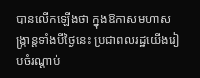បានលើកឡើងថា ក្នុងឱកាសមហាសង្ក្រាន្តទាំងបីថៃ្ងនេះ ប្រជាពលរដ្ឋយើងរៀបចំរណ្តាប់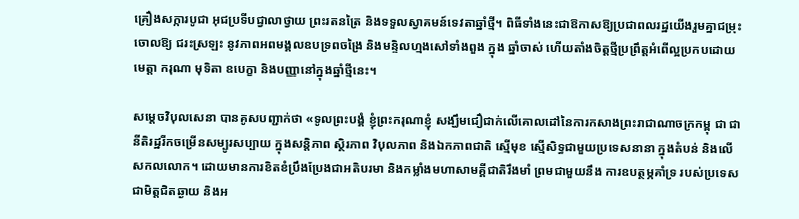គ្រឿងសក្ការបូជា អុជប្រទីបជ្វាលាថ្វាយ ព្រះរតនត្រៃ និងទទួលស្វាគមន៍ទេវតាឆ្នាំថ្មី។ ពិធីទាំងនេះជាឱកាសឱ្យប្រជាពលរដ្ឋយើងរួមគ្នាជម្រុះចោលឱ្យ ជរះស្រឡះ នូវភាពអពមង្គលឧបទ្រពចង្រៃ និងមន្ទិលហ្មងសៅទាំងពួង ក្នុង ឆ្នាំចាស់ ហើយតាំងចិត្តថ្មីប្រព្រឹត្តអំពើល្អប្រកបដោយ មេត្តា ករុណា មុទិតា ឧបេក្ខា និងបញ្ញានៅក្នុងឆ្នាំថ្មីនេះ។

សម្តេចវិបុលសេនា បានគូសបញ្ជាក់ថា «ទូលព្រះបង្គំ ខ្ញុំព្រះករុណាខ្ញុំ សង្ឃឹមជឿជាក់លើគោលដៅនៃការកសាងព្រះរាជាណាចក្រកម្ពុ ជា ជានីតិរដ្ឋរីកចម្រើនសម្បូរសប្បាយ ក្នុងសន្តិភាព ស្ថិរភាព វិបុលភាព និងឯកភាពជាតិ ស្មើមុខ ស្មើសិទ្ធជាមួយប្រទេសនានា ក្នុងតំបន់ និងលើសកលលោក។ ដោយមានការខិតខំប្រឹងប្រែងជាអតិបរមា និងកម្លាំងមហាសាមគ្គីជាតិរឹងមាំ ព្រមជាមួយនឹង ការឧបត្ថម្ភគាំទ្រ របស់ប្រទេសជាមិត្តជិតឆ្ងាយ និងអ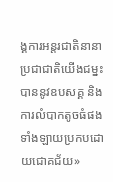ង្គការអន្តរជាតិនានា ប្រជាជាតិយើងជម្នះបាននូវឧបសគ្គ និង ការលំបាកតូចធំផងទាំងឡាយប្រកបដោយជោគជ័យ»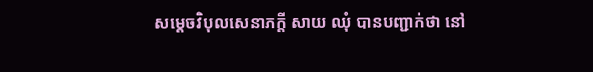សម្តេចវិបុលសេនាភក្តី សាយ ឈុំ បានបញ្ជាក់ថា នៅ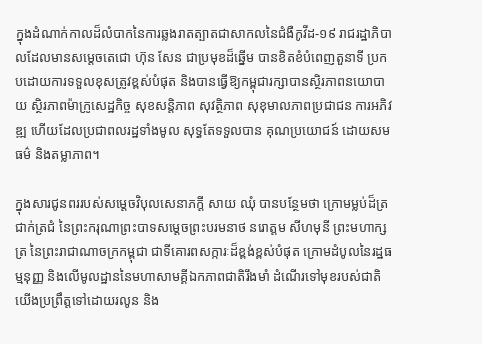ក្នុងដំណាក់កាលដ៏លំបាកនៃការឆ្លងរាតត្បាតជាសាកលនៃជំងឺកូវីដ-១៩ រាជរដ្ឋាភិបាលដែលមានសម្ដេចតេជោ ហ៊ុន សែន ជាប្រមុខដ៏ឆ្នើម បានខិតខំបំពេញតួនាទី ប្រកបដោយការទទួលខុសត្រូវខ្ពស់បំផុត និងបានធ្វើឱ្យកម្ពុជារក្សាបានស្ថិរភាពនយោបាយ ស្ថិរភាពម៉ាក្រូសេដ្ឋកិច្ច សុខសន្តិភាព សុវត្ថិភាព សុខុមាលភាពប្រជាជន ការអភិវឌ្ឍ ហើយដែលប្រជាពលរដ្ឋទាំងមូល សុទ្ធតែទទួលបាន គុណប្រយោជន៍ ដោយសមធម៌ និងតម្លាភាព។

ក្នុងសារជូនពររបស់សម្តេចវិបុលសេនាភក្តី សាយ ឈុំ បានបន្ថែមថា ក្រោមម្លប់ដ៏ត្រជាក់ត្រជំ នៃព្រះករុណាព្រះបាទសមេ្តចព្រះបរមនាថ នរោត្តម សីហមុនី ព្រះមហាក្សត្រ នៃព្រះរាជាណាចក្រកម្ពុជា ជាទីគោរពសក្ការៈដ៏ខ្ពង់ខ្ពស់បំផុត ក្រោមដំបូលនៃរដ្ឋធម្មនុញ្ញ និងលើមូលដ្ឋាននៃមហាសាមគ្គីឯកភាពជាតិរឹងមាំ ដំណើរទៅមុខរបស់ជាតិយើងប្រព្រឹត្តទៅដោយរលូន និង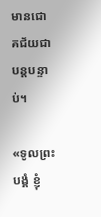មានជោគជ័យជាបន្តបន្ទាប់។

«ទូលព្រះបង្គំ ខ្ញុំ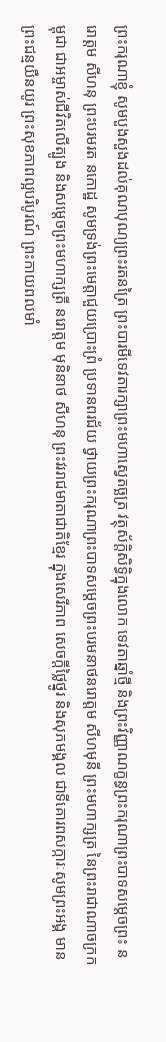ព្រះករុណាខ្ញុំ សូមបួងសួងដល់គុណបុណ្យព្រះរតនត្រៃ ព្រះបារមីទេវតារក្សាព្រះមហាស្វេតច្ឆត្រ វត្ថុស័ក្តិសិទ្ធិក្នុងលោក ទេវតាឆ្នាំថ្មី និងព្រះវិញ្ញាណក្ខន្ធព្រះករុណាព្រះបាទសមេ្តចព្រះ នរោត្តម សីហនុ ព្រះបរមរត នកោដ្ឋ សូមទ្រង់ព្រះមេត្តាជួយប្រោះព្រំ ប្រទានពរជ័យ ថ្វាយព្រះករុណាព្រះបាទសមេ្តចព្រះបរមនាថនរោត្តម សីហមុនី ព្រះមហាក្សត្រ នៃព្រះរាជាណាចក្រកម្ពុជា ជាអម្ចាស់ជីវិតលើត្បូង និងសមេ្តចព្រះមហាក្សត្រី នរោត្តម មុនិនាថ សីហនុ ព្រះវររាជមាតាជាតិខែ្មរ ក្នុងសេរីភាព សេចក្តីថ្លៃថ្នូរ និងសុភមង្គល ជាទីគោរពសក្ការៈសូមព្រះអង្គ មាន ព្រះជន្មយឺនយូរ ព្រះសុខភាពល្អបរិបូរណ៍ ព្រះកាយពលមាំ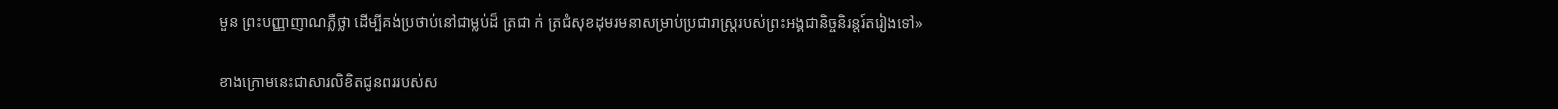មួន ព្រះបញ្ញាញាណភ្លឺថ្លា ដើម្បីគង់ប្រថាប់នៅជាម្លប់ដ៏ ត្រជា ក់ ត្រជំសុខដុមរមនាសម្រាប់ប្រជារាស្រ្តរបស់ព្រះអង្គជានិច្ចនិរន្តរ៍តរៀងទៅ»

ខាងក្រោមនេះជាសារលិខិតជូនពររបស់ស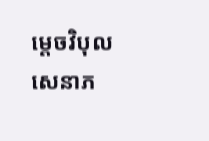ម្តេចវិបុលសេនាភ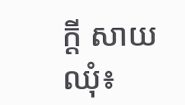ក្តី សាយ ឈុំ៖